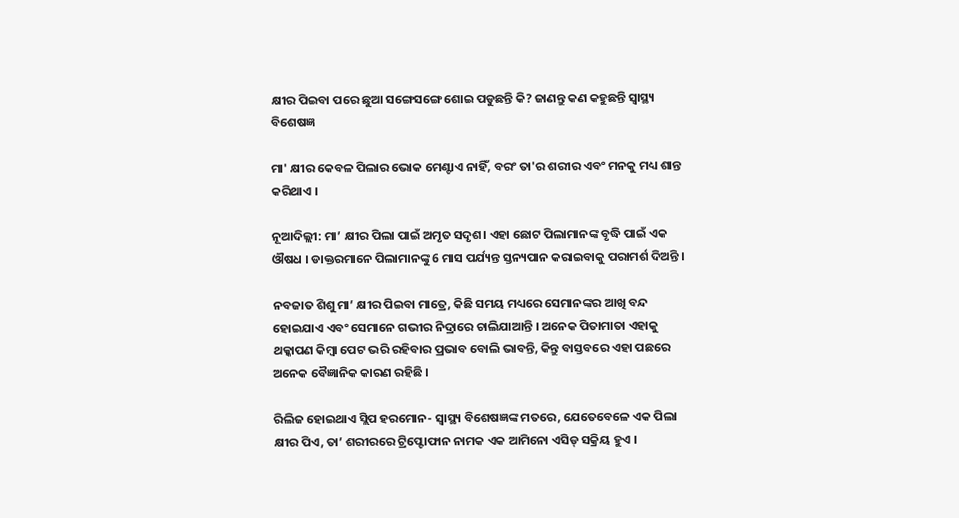କ୍ଷୀର ପିଇବା ପରେ ଛୁଆ ସଙ୍ଗେସଙ୍ଗେ ଶୋଇ ପଡୁଛନ୍ତି କି? ଜାଣନ୍ତୁ କଣ କହୁଛନ୍ତି ସ୍ବାସ୍ଥ୍ୟ ବିଶେଷଜ୍ଞ

ମା' କ୍ଷୀର କେବଳ ପିଲାର ଭୋକ ମେଣ୍ଟାଏ ନାହିଁ, ବରଂ ତା'ର ଶରୀର ଏବଂ ମନକୁ ମଧ୍ୟ ଶାନ୍ତ କରିଥାଏ ।

ନୂଆଦିଲ୍ଲୀ: ମା’ କ୍ଷୀର ପିଲା ପାଇଁ ଅମୃତ ସଦୃଶ। ଏହା ଛୋଟ ପିଲାମାନଙ୍କ ବୃଦ୍ଧି ପାଇଁ ଏକ ଔଷଧ । ଡାକ୍ତରମାନେ ପିଲାମାନଙ୍କୁ 6 ମାସ ପର୍ଯ୍ୟନ୍ତ ସ୍ତନ୍ୟପାନ କରାଇବାକୁ ପରାମର୍ଶ ଦିଅନ୍ତି ।

ନବଜାତ ଶିଶୁ ମା’ କ୍ଷୀର ପିଇବା ମାତ୍ରେ, କିଛି ସମୟ ମଧ୍ୟରେ ସେମାନଙ୍କର ଆଖି ବନ୍ଦ ହୋଇଯାଏ ଏବଂ ସେମାନେ ଗଭୀର ନିଦ୍ରାରେ ଚାଲିଯାଆନ୍ତି । ଅନେକ ପିତାମାତା ଏହାକୁ ଥକ୍କାପଣ କିମ୍ବା ପେଟ ଭରି ରହିବାର ପ୍ରଭାବ ବୋଲି ଭାବନ୍ତି, କିନ୍ତୁ ବାସ୍ତବରେ ଏହା ପଛରେ ଅନେକ ବୈଜ୍ଞାନିକ କାରଣ ରହିଛି ।

ରିଲିଜ ହୋଇଥାଏ ସ୍ଲିପ ହରମୋନ- ସ୍ୱାସ୍ଥ୍ୟ ବିଶେଷଜ୍ଞଙ୍କ ମତରେ, ଯେତେବେଳେ ଏକ ପିଲା କ୍ଷୀର ପିଏ, ତା’ ଶରୀରରେ ଟ୍ରିପ୍ଟୋଫାନ ନାମକ ଏକ ଆମିନୋ ଏସିଡ୍ ସକ୍ରିୟ ହୁଏ ।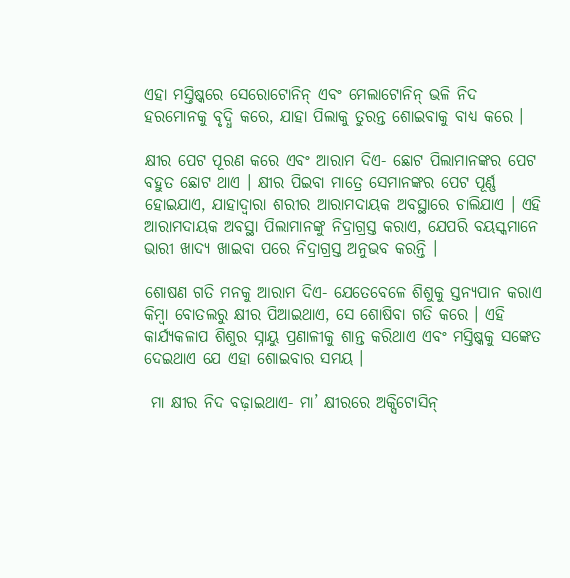ଏହା ମସ୍ତିଷ୍କରେ ସେରୋଟୋନିନ୍ ଏବଂ ମେଲାଟୋନିନ୍ ଭଳି ନିଦ ହରମୋନକୁ ବୃଦ୍ଧି କରେ, ଯାହା ପିଲାକୁ ତୁରନ୍ତ ଶୋଇବାକୁ ବାଧ୍ୟ କରେ ।

କ୍ଷୀର ପେଟ ପୂରଣ କରେ ଏବଂ ଆରାମ ଦିଏ- ଛୋଟ ପିଲାମାନଙ୍କର ପେଟ ବହୁତ ଛୋଟ ଥାଏ । କ୍ଷୀର ପିଇବା ମାତ୍ରେ ସେମାନଙ୍କର ପେଟ ପୂର୍ଣ୍ଣ ହୋଇଯାଏ, ଯାହାଦ୍ୱାରା ଶରୀର ଆରାମଦାୟକ ଅବସ୍ଥାରେ ଚାଲିଯାଏ । ଏହି ଆରାମଦାୟକ ଅବସ୍ଥା ପିଲାମାନଙ୍କୁ ନିଦ୍ରାଗ୍ରସ୍ତ କରାଏ, ଯେପରି ବୟସ୍କମାନେ ଭାରୀ ଖାଦ୍ୟ ଖାଇବା ପରେ ନିଦ୍ରାଗ୍ରସ୍ତ ଅନୁଭବ କରନ୍ତି ।

ଶୋଷଣ ଗତି ମନକୁ ଆରାମ ଦିଏ- ଯେତେବେଳେ ଶିଶୁକୁ ସ୍ତନ୍ୟପାନ କରାଏ କିମ୍ବା ବୋତଲରୁ କ୍ଷୀର ପିଆଇଥାଏ, ସେ ଶୋଷିବା ଗତି କରେ । ଏହି କାର୍ଯ୍ୟକଳାପ ଶିଶୁର ସ୍ନାୟୁ ପ୍ରଣାଳୀକୁ ଶାନ୍ତ କରିଥାଏ ଏବଂ ମସ୍ତିଷ୍କକୁ ସଙ୍କେତ ଦେଇଥାଏ ଯେ ଏହା ଶୋଇବାର ସମୟ ।

 ମା କ୍ଷୀର ନିଦ ବଢ଼ାଇଥାଏ- ମା’ କ୍ଷୀରରେ ଅକ୍ସିଟୋସିନ୍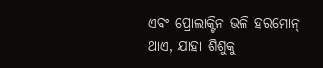ଏବଂ ପ୍ରୋଲାକ୍ଟିନ ଭଳି ହରମୋନ୍ ଥାଏ, ଯାହା ଶିଶୁକୁ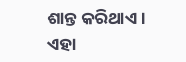ଶାନ୍ତ କରିଥାଏ । ଏହା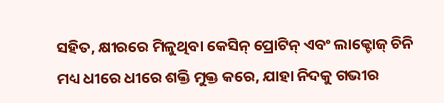ସହିତ, କ୍ଷୀରରେ ମିଳୁଥିବା କେସିନ୍ ପ୍ରୋଟିନ୍ ଏବଂ ଲାକ୍ଟୋଜ୍ ଚିନି ମଧ୍ୟ ଧୀରେ ଧୀରେ ଶକ୍ତି ମୁକ୍ତ କରେ, ଯାହା ନିଦକୁ ଗଭୀର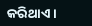କରିଥାଏ ।